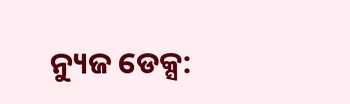ନ୍ୟୁଜ ଡେକ୍ସ: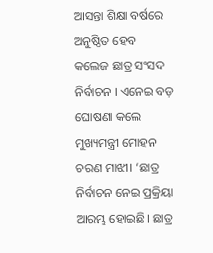ଆସନ୍ତା ଶିକ୍ଷା ବର୍ଷରେ ଅନୁଷ୍ଠିତ ହେବ କଲେଜ ଛାତ୍ର ସଂସଦ ନିର୍ବାଚନ । ଏନେଇ ବଡ଼ ଘୋଷଣା କଲେ ମୁଖ୍ୟମନ୍ତ୍ରୀ ମୋହନ ଚରଣ ମାଝୀ। ‘ଛାତ୍ର ନିର୍ବାଚନ ନେଇ ପ୍ରକ୍ରିୟା ଆରମ୍ଭ ହୋଇଛି। ଛାତ୍ର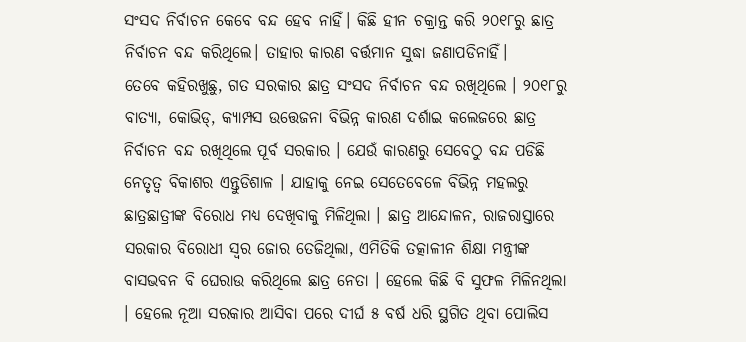ସଂସଦ ନିର୍ବାଚନ କେବେ ବନ୍ଦ ହେବ ନାହିଁ। କିଛି ହୀନ ଚକ୍ରାନ୍ତ କରି ୨୦୧୮ରୁ ଛାତ୍ର ନିର୍ବାଚନ ବନ୍ଦ କରିଥିଲେ। ତାହାର କାରଣ ବର୍ତ୍ତମାନ ସୁଦ୍ଧା ଜଣାପଡିନାହିଁ।
ତେବେ କହିରଖୁଛୁ, ଗତ ସରକାର ଛାତ୍ର ସଂସଦ ନିର୍ବାଚନ ବନ୍ଦ ରଖିଥିଲେ । ୨୦୧୮ରୁ ବାତ୍ୟା, କୋଭିଡ୍, କ୍ୟାମ୍ପସ ଉତ୍ତେଜନା ବିଭିନ୍ନ କାରଣ ଦର୍ଶାଇ କଲେଜରେ ଛାତ୍ର ନିର୍ବାଚନ ବନ୍ଦ ରଖିଥିଲେ ପୂର୍ବ ସରକାର । ଯେଉଁ କାରଣରୁ ସେବେଠୁ ବନ୍ଦ ପଡିଛି ନେତୃତ୍ବ ବିକାଶର ଏନ୍ତୁଡିଶାଳ । ଯାହାକୁ ନେଇ ସେତେବେଳେ ବିଭିନ୍ନ ମହଲରୁ ଛାତ୍ରଛାତ୍ରୀଙ୍କ ବିରୋଧ ମଧ୍ୟ ଦେଖିବାକୁ ମିଳିଥିଲା । ଛାତ୍ର ଆନ୍ଦୋଳନ, ରାଜରାସ୍ତାରେ ସରକାର ବିରୋଧୀ ସ୍ବର ଜୋର ତେଜିଥିଲା, ଏମିତିକି ତତ୍କାଳୀନ ଶିକ୍ଷା ମନ୍ତ୍ରୀଙ୍କ ବାସଭବନ ବି ଘେରାଉ କରିଥିଲେ ଛାତ୍ର ନେତା । ହେଲେ କିଛି ବି ସୁଫଳ ମିଳିନଥିଲା । ହେଲେ ନୂଆ ସରକାର ଆସିବା ପରେ ଦୀର୍ଘ ୫ ବର୍ଷ ଧରି ସ୍ଥଗିତ ଥିବା ପୋଲିସ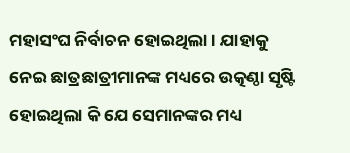ମହାସଂଘ ନିର୍ବାଚନ ହୋଇଥିଲା । ଯାହାକୁ ନେଇ ଛାତ୍ରଛାତ୍ରୀମାନଙ୍କ ମଧ୍ୟରେ ଉତ୍କଣ୍ଠା ସୃଷ୍ଟି ହୋଇଥିଲା କି ଯେ ସେମାନଙ୍କର ମଧ୍ୟ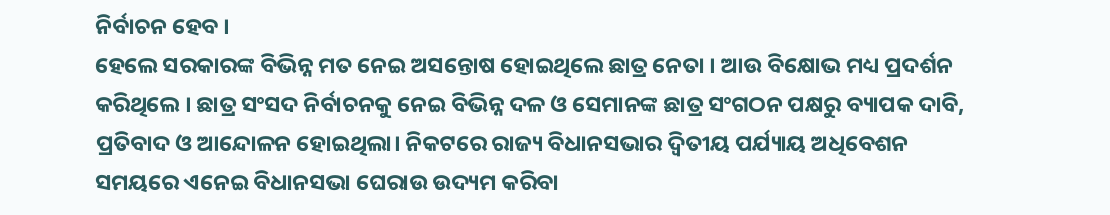ନିର୍ବାଚନ ହେବ ।
ହେଲେ ସରକାରଙ୍କ ବିଭିନ୍ନ ମତ ନେଇ ଅସନ୍ତୋଷ ହୋଇଥିଲେ ଛାତ୍ର ନେତା । ଆଉ ବିକ୍ଷୋଭ ମଧ୍ୟ ପ୍ରଦର୍ଶନ କରିଥିଲେ । ଛାତ୍ର ସଂସଦ ନିର୍ବାଚନକୁ ନେଇ ବିଭିନ୍ନ ଦଳ ଓ ସେମାନଙ୍କ ଛାତ୍ର ସଂଗଠନ ପକ୍ଷରୁ ବ୍ୟାପକ ଦାବି, ପ୍ରତିବାଦ ଓ ଆନ୍ଦୋଳନ ହୋଇଥିଲା। ନିକଟରେ ରାଜ୍ୟ ବିଧାନସଭାର ଦ୍ୱିତୀୟ ପର୍ଯ୍ୟାୟ ଅଧିବେଶନ ସମୟରେ ଏନେଇ ବିଧାନସଭା ଘେରାଉ ଉଦ୍ୟମ କରିବା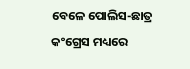ବେଳେ ପୋଲିସ-ଛାତ୍ର କଂଗ୍ରେସ ମଧ୍ୟରେ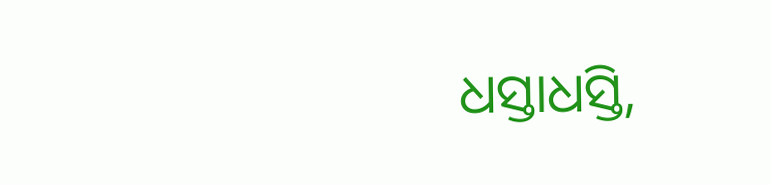ଧସ୍ତାଧସ୍ତି,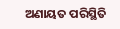ଅଣାୟତ ପରିସ୍ଥିତି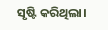ସୃଷ୍ଟି କରିଥିଲା।